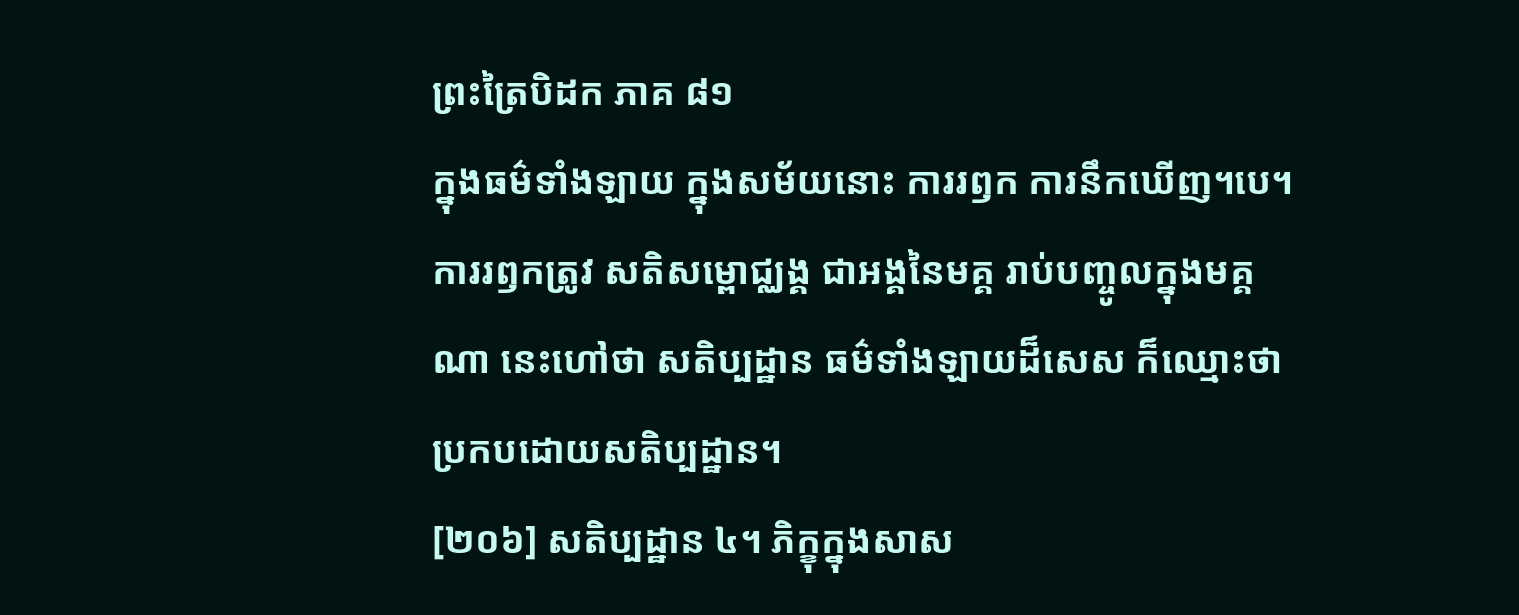ព្រះត្រៃបិដក ភាគ ៨១
ក្នុងធម៌ទាំងឡាយ ក្នុងសម័យនោះ ការរឭក ការនឹកឃើញ។បេ។ ការរឭកត្រូវ សតិសម្ពោជ្ឈង្គ ជាអង្គនៃមគ្គ រាប់បញ្ចូលក្នុងមគ្គណា នេះហៅថា សតិប្បដ្ឋាន ធម៌ទាំងឡាយដ៏សេស ក៏ឈ្មោះថា ប្រកបដោយសតិប្បដ្ឋាន។
[២០៦] សតិប្បដ្ឋាន ៤។ ភិក្ខុក្នុងសាស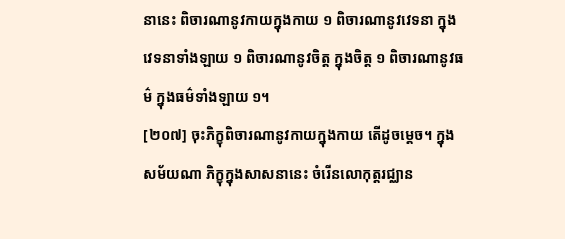នានេះ ពិចារណានូវកាយក្នុងកាយ ១ ពិចារណានូវវេទនា ក្នុងវេទនាទាំងឡាយ ១ ពិចារណានូវចិត្ត ក្នុងចិត្ត ១ ពិចារណានូវធម៌ ក្នុងធម៌ទាំងឡាយ ១។
[២០៧] ចុះភិក្ខុពិចារណានូវកាយក្នុងកាយ តើដូចម្តេច។ ក្នុងសម័យណា ភិក្ខុក្នុងសាសនានេះ ចំរើនលោកុត្តរជ្ឈាន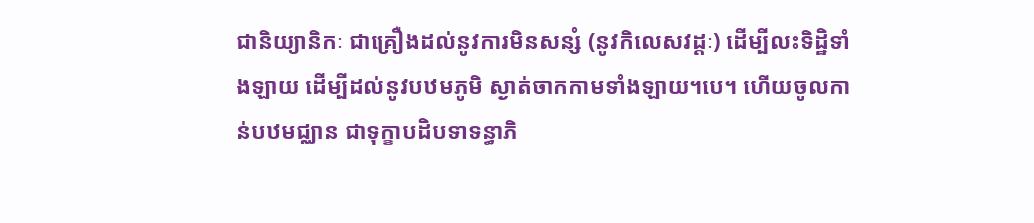ជានិយ្យានិកៈ ជាគ្រឿងដល់នូវការមិនសន្សំ (នូវកិលេសវដ្ដៈ) ដើម្បីលះទិដ្ឋិទាំងឡាយ ដើម្បីដល់នូវបឋមភូមិ ស្ងាត់ចាកកាមទាំងឡាយ។បេ។ ហើយចូលកាន់បឋមជ្ឈាន ជាទុក្ខាបដិបទាទន្ធាភិ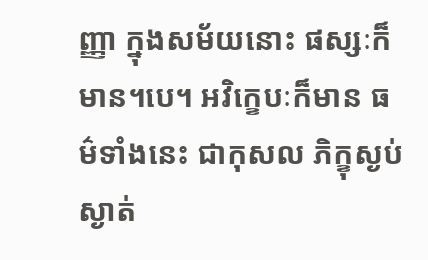ញ្ញា ក្នុងសម័យនោះ ផស្សៈក៏មាន។បេ។ អវិក្ខេបៈក៏មាន ធម៌ទាំងនេះ ជាកុសល ភិក្ខុស្ងប់ស្ងាត់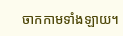ចាកកាមទាំងឡាយ។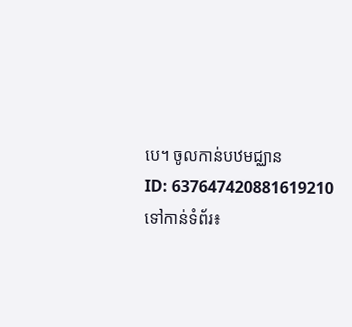បេ។ ចូលកាន់បឋមជ្ឈាន
ID: 637647420881619210
ទៅកាន់ទំព័រ៖